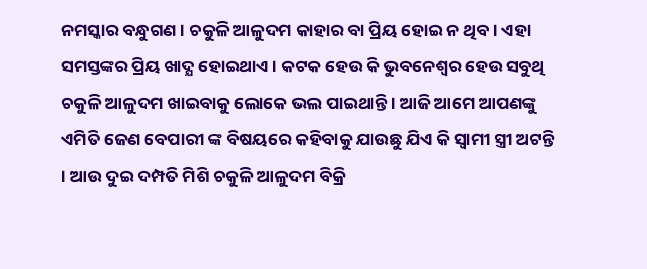ନମସ୍କାର ବନ୍ଧୁଗଣ । ଚକୁଳି ଆଳୁଦମ କାହାର ବା ପ୍ରିୟ ହୋଇ ନ ଥିବ । ଏହା ସମସ୍ତଙ୍କର ପ୍ରିୟ ଖାଦ୍ଯ ହୋଇଥାଏ । କଟକ ହେଉ କି ଭୁବନେଶ୍ଵର ହେଉ ସବୁଥି ଚକୁଳି ଆଳୁଦମ ଖାଇବାକୁ ଲୋକେ ଭଲ ପାଇଥାନ୍ତି । ଆଜି ଆମେ ଆପଣଙ୍କୁ ଏମିତି ଜେଣ ବେପାରୀ ଙ୍କ ବିଷୟରେ କହିବାକୁ ଯାଉଛୁ ଯିଏ କି ସ୍ଵାମୀ ସ୍ତ୍ରୀ ଅଟନ୍ତି । ଆଉ ଦୁଇ ଦମ୍ପତି ମିଶି ଚକୁଳି ଆଳୁଦମ ବିକ୍ରି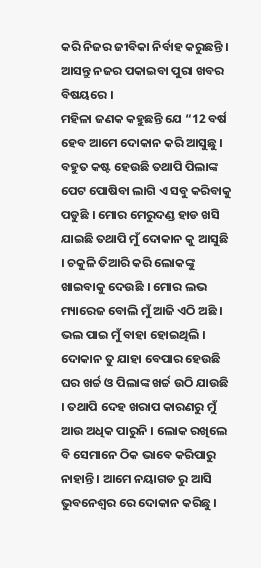କରି ନିଜର ଜୀବିକା ନିର୍ବାହ କରୁଛନ୍ତି । ଆସନ୍ତୁ ନଜର ପକାଇବା ପୁରା ଖବର ବିଷୟରେ ।
ମହିଳା ଜଣକ କହୁଛନ୍ତି ଯେ “12 ବର୍ଷ ହେବ ଆମେ ଦୋକାନ କରି ଆସୁଛୁ । ବହୁତ କଷ୍ଟ ହେଉଛି ତଥାପି ପିଲାଙ୍କ ପେଟ ପୋଷିବା ଲାଗି ଏ ସବୁ କରିବାକୁ ପଡୁଛି । ମୋର ମେରୁଦଣ୍ଡ ହାଡ ଖସି ଯାଇଛି ତଥାପି ମୁଁ ଦୋକାନ କୁ ଆସୁଛି । ଚକୁଳି ତିଆରି କରି ଲୋକଙ୍କୁ ଖାଇବାକୁ ଦେଉଛି । ମୋର ଲଭ ମ୍ୟାରେଜ ବୋଲି ମୁଁ ଆଜି ଏଠି ଅଛି । ଭଲ ପାଇ ମୁଁ ବାହା ହୋଇଥିଲି ।
ଦୋକାନ ତୁ ଯାହା ବେପାର ହେଉଛି ଘର ଖର୍ଚ୍ଚ ଓ ପିଲାଙ୍କ ଖର୍ଚ୍ଚ ଉଠି ଯାଉଛି । ତଥାପି ଦେହ ଖରାପ କାରଣରୁ ମୁଁ ଆଉ ଅଧିକ ପାରୁନି । ଲୋକ ରଖିଲେ ବି ସେମାନେ ଠିକ ଭାବେ କରିପାରୁ ନାହାନ୍ତି । ଆମେ ନୟାଗଡ ରୁ ଆସି ଭୁବନେଶ୍ଵର ରେ ଦୋକାନ କରିଛୁ ।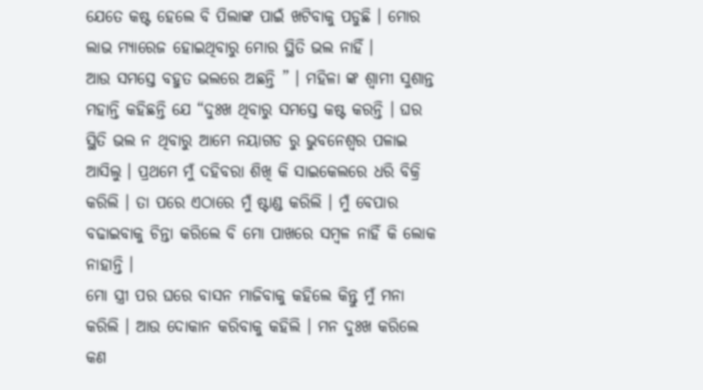ଯେତେ କଷ୍ଟ ହେଲେ ବି ପିଲାଙ୍କ ପାଇଁ ଖଟିବାକୁ ପଡୁଛି । ମୋର ଲାଭ ମ୍ୟାରେଜ ହୋଇଥିବାରୁ ମୋର ସ୍ଥିତି ଭଲ ନାହିଁ ।
ଆଉ ସମସ୍ତେ ବହୁତ ଭଲରେ ଅଛନ୍ତି ” । ମହିଳା ଙ୍କ ଶ୍ଵାମୀ ସୁଶାନ୍ତ ମହାନ୍ତି କହିଛନ୍ତି ଯେ “ଦୁଃଖ ଥିବାରୁ ସମସ୍ତେ କଷ୍ଟ କରନ୍ତି । ଘର ସ୍ଥିତି ଭଲ ନ ଥିବାରୁ ଆମେ ନୟାଗଡ ରୁ ଭୁବନେଶ୍ଵର ପଳାଇ ଆସିଲୁ । ପ୍ରଥମେ ମୁଁ ଦହିବରା ଶିଖି କି ସାଇକେଲରେ ଧରି ବିକ୍ରି କରିଲି । ତା ପରେ ଏଠାରେ ମୁଁ ଷ୍ଟାଣ୍ଡ କରିଲି । ମୁଁ ବେପାର ବଢାଇବାକୁ ଚିନ୍ତା କରିଲେ ବି ମୋ ପାଖରେ ସମ୍ବଳ ନାହିଁ କି ଲୋକ ନାହାନ୍ତି ।
ମୋ ସ୍ତ୍ରୀ ପର ଘରେ ବାସନ ମାଜିବାକୁ କହିଲେ କିନ୍ତୁ ମୁଁ ମନା କରିଲି । ଆଉ ଦୋକାନ କରିବାକୁ କହିଲି । ମନ ଦୁଃଖ କରିଲେ କଣ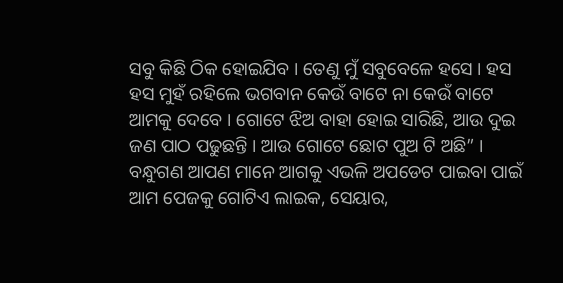ସବୁ କିଛି ଠିକ ହୋଇଯିବ । ତେଣୁ ମୁଁ ସବୁବେଳେ ହସେ । ହସ ହସ ମୁହଁ ରହିଲେ ଭଗବାନ କେଉଁ ବାଟେ ନା କେଉଁ ବାଟେ ଆମକୁ ଦେବେ । ଗୋଟେ ଝିଅ ବାହା ହୋଇ ସାରିଛି, ଆଉ ଦୁଇ ଜଣ ପାଠ ପଢୁଛନ୍ତି । ଆଉ ଗୋଟେ ଛୋଟ ପୁଅ ଟି ଅଛି” । ବନ୍ଧୁଗଣ ଆପଣ ମାନେ ଆଗକୁ ଏଭଳି ଅପଡେଟ ପାଇବା ପାଇଁ ଆମ ପେଜକୁ ଗୋଟିଏ ଲାଇକ, ସେୟାର,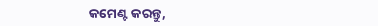କମେଣ୍ଟ କରନ୍ତୁ,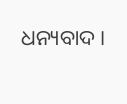ଧନ୍ୟବାଦ ।